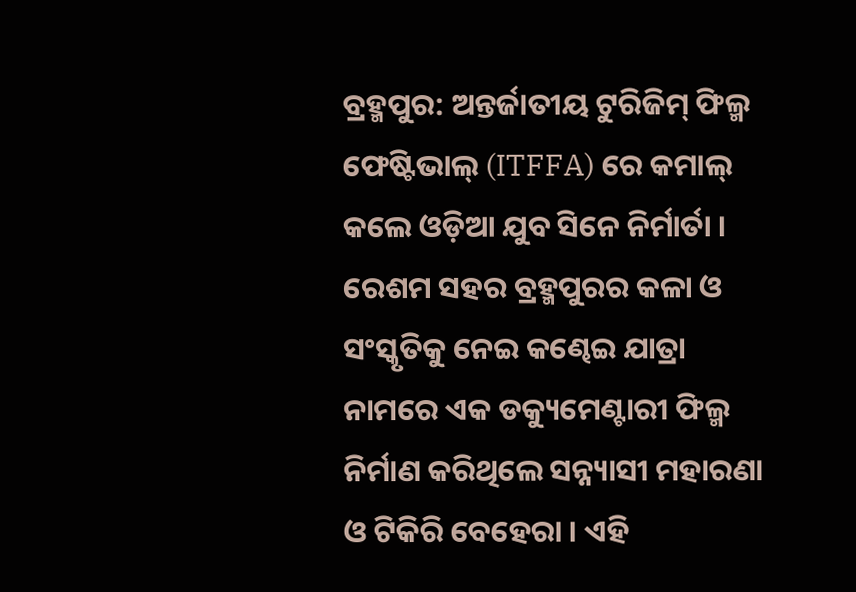ବ୍ରହ୍ମପୁର: ଅନ୍ତର୍ଜାତୀୟ ଟୁରିଜିମ୍ ଫିଲ୍ମ ଫେଷ୍ଟିଭାଲ୍ (ITFFA) ରେ କମାଲ୍ କଲେ ଓଡ଼ିଆ ଯୁବ ସିନେ ନିର୍ମାର୍ତା । ରେଶମ ସହର ବ୍ରହ୍ମପୁରର କଳା ଓ ସଂସ୍କୃତିକୁ ନେଇ କଣ୍ଢେଇ ଯାତ୍ରା ନାମରେ ଏକ ଡକ୍ୟୁମେଣ୍ଟାରୀ ଫିଲ୍ମ ନିର୍ମାଣ କରିଥିଲେ ସନ୍ନ୍ୟାସୀ ମହାରଣା ଓ ଟିକିରି ବେହେରା । ଏହି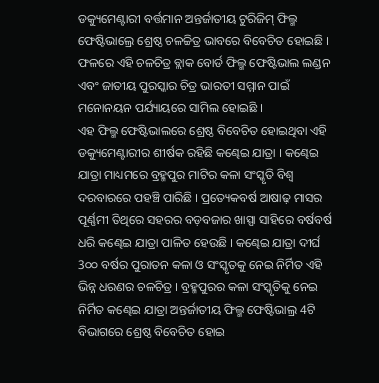ଡକ୍ୟୁମେଣ୍ଟାରୀ ବର୍ତ୍ତମାନ ଅନ୍ତର୍ଜାତୀୟ ଟୁରିଜିମ୍ ଫିଲ୍ମ ଫେଷ୍ଟିଭାଲ୍ରେ ଶ୍ରେଷ୍ଠ ଚଳଚ୍ଚିତ୍ର ଭାବରେ ବିବେଚିତ ହୋଇଛି । ଫଳରେ ଏହି ଚଳଚିତ୍ର ବ୍ଲାକ ବୋର୍ଡ ଫିଲ୍ମ ଫେଷ୍ଟିଭାଲ ଲଣ୍ଡନ ଏବଂ ଜାତୀୟ ପୁରସ୍କାର ଚିତ୍ର ଭାରତୀ ସମ୍ମାନ ପାଇଁ ମନୋନୟନ ପର୍ଯ୍ୟାୟରେ ସାମିଲ ହୋଇଛି ।
ଏହ ଫିଲ୍ମ ଫେଷ୍ଟିଭାଲରେ ଶ୍ରେଷ୍ଠ ବିବେଚିତ ହୋଇଥିବା ଏହି ଡକ୍ୟୁମେଣ୍ଟାରୀର ଶୀର୍ଷକ ରହିଛି କଣ୍ଢେଇ ଯାତ୍ରା । କଣ୍ଢେଇ ଯାତ୍ରା ମାଧ୍ୟମରେ ବ୍ରହ୍ମପୁର ମାଟିର କଳା ସଂସ୍କୃତି ବିଶ୍ଵ ଦରବାରରେ ପହଞ୍ଚି ପାରିଛି । ପ୍ରତ୍ୟେକବର୍ଷ ଆଷାଢ଼ ମାସର ପୂର୍ଣ୍ଣମୀ ତିଥିରେ ସହରର ବଡ଼ବଜାର ଖାସ୍ପା ସାହିରେ ବର୍ଷବର୍ଷ ଧରି କଣ୍ଢେଇ ଯାତ୍ରା ପାଳିତ ହେଉଛି । କଣ୍ଢେଇ ଯାତ୍ରା ଦୀର୍ଘ 3୦୦ ବର୍ଷର ପୁରାତନ କଳା ଓ ସଂସ୍କୃତକୁ ନେଇ ନିର୍ମିତ ଏହି ଭିନ୍ନ ଧରଣର ଚଳଚିତ୍ର । ବ୍ରହ୍ମପୁରର କଳା ସଂସ୍କୃତିକୁ ନେଇ ନିର୍ମିତ କଣ୍ଢେଇ ଯାତ୍ରା ଅନ୍ତର୍ଜାତୀୟ ଫିଲ୍ମ ଫେଷ୍ଟିଭାଲ୍ର 4ଟି ବିଭାଗରେ ଶ୍ରେଷ୍ଠ ବିବେଚିତ ହୋଇ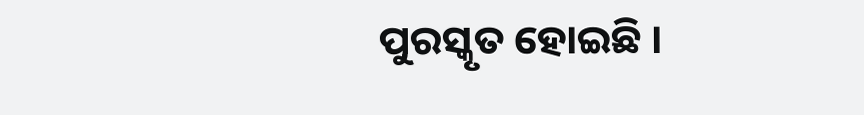ପୁରସ୍କୃତ ହୋଇଛି ।